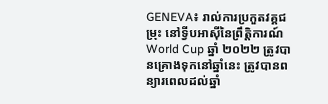GENEVA៖ រាល់ការប្រកួតវគ្គជម្រុះ នៅទ្វីបអាស៊ីនៃព្រឹត្តិការណ៍ World Cup ឆ្នាំ ២០២២ ត្រូវបានគ្រោងទុកនៅឆ្នាំនេះ ត្រូវបានពន្យារពេលដល់ឆ្នាំ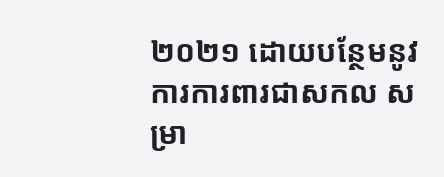២០២១ ដោយបន្ថែមនូវការការពារជាសកល សម្រា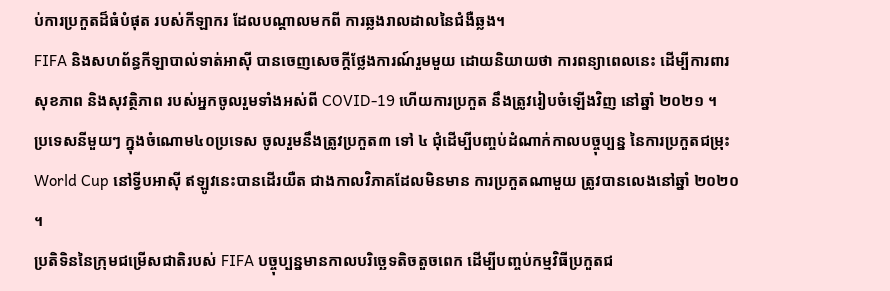ប់ការប្រកួតដ៏ធំបំផុត របស់កីឡាករ ដែលបណ្តាលមកពី ការឆ្លងរាលដាលនៃជំងឺឆ្លង។
FIFA និងសហព័ន្ធកីឡាបាល់ទាត់អាស៊ី បានចេញសេចក្តីថ្លែងការណ៍រួមមួយ ដោយនិយាយថា ការពន្យាពេលនេះ ដើម្បីការពារសុខភាព និងសុវត្ថិភាព របស់អ្នកចូលរួមទាំងអស់ពី COVID-19 ហើយការប្រកួត នឹងត្រូវរៀបចំឡើងវិញ នៅឆ្នាំ ២០២១ ។
ប្រទេសនីមួយៗ ក្នុងចំណោម៤០ប្រទេស ចូលរួមនឹងត្រូវប្រកួត៣ ទៅ ៤ ជុំដើម្បីបញ្ចប់ដំណាក់កាលបច្ចុប្បន្ន នៃការប្រកួតជម្រុះ World Cup នៅទ្វីបអាស៊ី ឥឡូវនេះបានដើរយឺត ជាងកាលវិភាគដែលមិនមាន ការប្រកួតណាមួយ ត្រូវបានលេងនៅឆ្នាំ ២០២០ ។
ប្រតិទិននៃក្រុមជម្រើសជាតិរបស់ FIFA បច្ចុប្បន្នមានកាលបរិច្ឆេទតិចតួចពេក ដើម្បីបញ្ចប់កម្មវិធីប្រកួតជ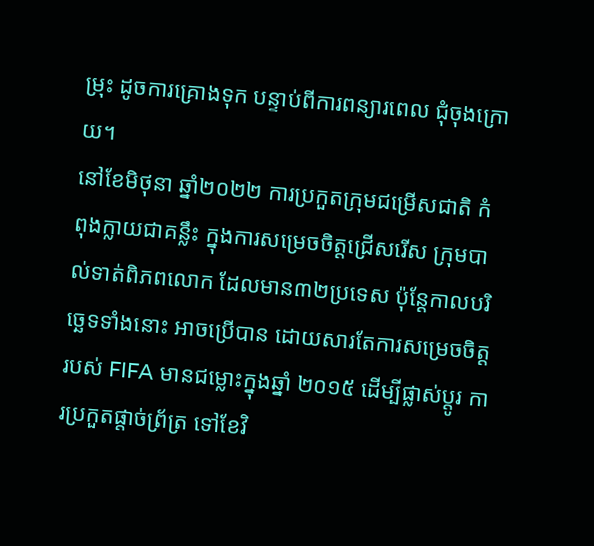ម្រុះ ដូចការគ្រោងទុក បន្ទាប់ពីការពន្យារពេល ជុំចុងក្រោយ។
នៅខែមិថុនា ឆ្នាំ២០២២ ការប្រកួតក្រុមជម្រើសជាតិ កំពុងក្លាយជាគន្លឹះ ក្នុងការសម្រេចចិត្តជ្រើសរើស ក្រុមបាល់ទាត់ពិភពលោក ដែលមាន៣២ប្រទេស ប៉ុន្តែកាលបរិច្ឆេទទាំងនោះ អាចប្រើបាន ដោយសារតែការសម្រេចចិត្ត របស់ FIFA មានជម្លោះក្នុងឆ្នាំ ២០១៥ ដើម្បីផ្លាស់ប្តូរ ការប្រកួតផ្តាច់ព្រ័ត្រ ទៅខែវិ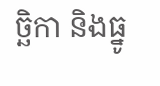ច្ឆិកា និងធ្នូ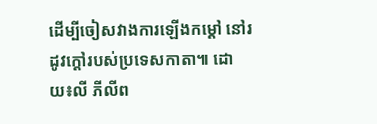ដើម្បីចៀសវាងការឡើងកម្តៅ នៅរដូវក្តៅរបស់ប្រទេសកាតា៕ ដោយ៖លី ភីលីព